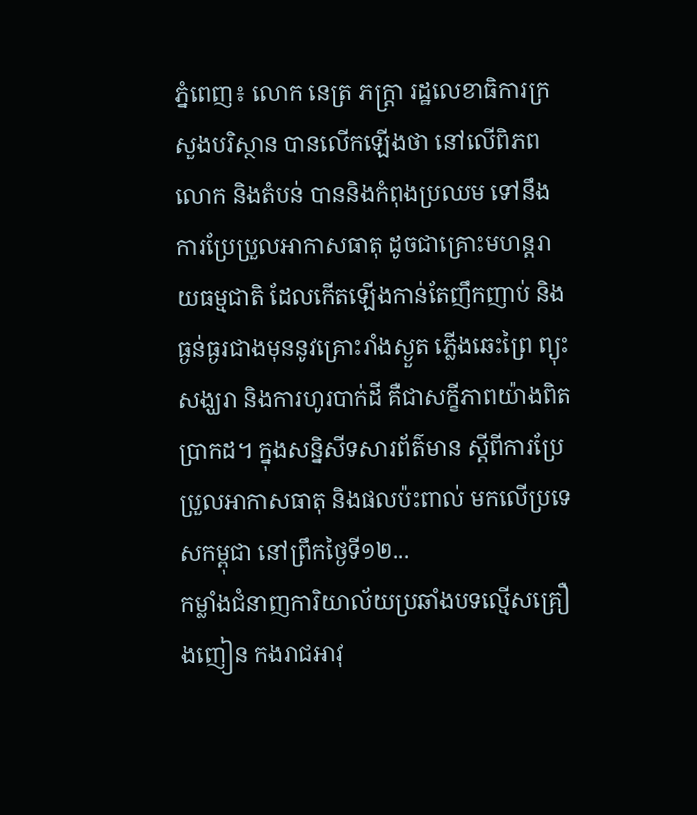ភ្នំពេញ៖ លោក នេត្រ ភក្ត្រា រដ្ឋលេខាធិការក្រសួងបរិស្ថាន បានលើកឡើងថា នៅលើពិភពលោក និងតំបន់ បាននិងកំពុងប្រឈម ទៅនឹងការប្រែប្រួលអាកាសធាតុ ដូចជាគ្រោះមហន្តរាយធម្មជាតិ ដែលកើតឡើងកាន់តែញឹកញាប់ និងធ្ងន់ធ្ងរជាងមុននូវគ្រោះរាំងស្ងួត ភ្លើងឆេះព្រៃ ព្យុះសង្ឃរា និងការហូរបាក់ដី គឺជាសក្ខីភាពយ៉ាងពិតប្រាកដ។ ក្នុងសន្និសីទសារព័ត៌មាន ស្តីពីការប្រែប្រួលអាកាសធាតុ និងផលប៉ះពាល់ មកលើប្រទេសកម្ពុជា នៅព្រឹកថ្ងៃទី១២...
កម្លាំងជំនាញការិយាល័យប្រឆាំងបទល្មើសគ្រឿងញៀន កងរាជអាវុ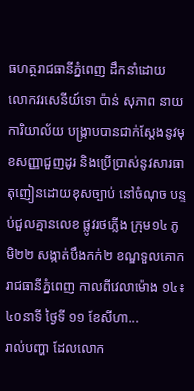ធហត្ថរាជធានីភ្នំពេញ ដឹកនាំដោយ លោកវរសេនីយ៍ទោ ប៉ាន់ សុភាព នាយការិយាល័យ បង្ក្រាបបានជាក់ស្ដែងនូវមុខសញ្ញាជួញដូរ និងប្រើប្រាស់នូវសារធាតុញៀនដោយខុសច្បាប់ នៅចំណុច បន្ទប់ជួលគ្មានលេខ ផ្លូវរថភ្លើង ក្រុម១៤ ភូមិ២២ សង្កាត់បឹងកក់២ ខណ្ឌទួលគោក រាជធានីភ្នំពេញ កាលពីវេលាម៉ោង ១៤៖៤០នាទី ថ្ងៃទី ១១ ខែសីហា...
រាល់បញ្ហា ដែលលោក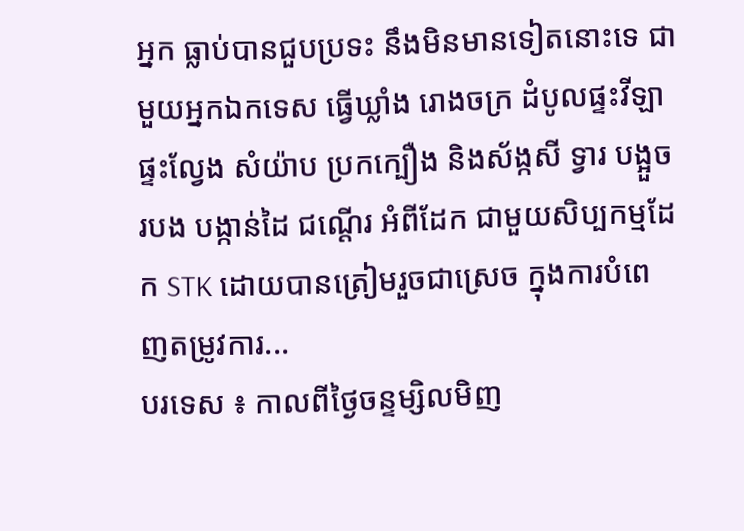អ្នក ធ្លាប់បានជួបប្រទះ នឹងមិនមានទៀតនោះទេ ជាមួយអ្នកឯកទេស ធ្វើឃ្លាំង រោងចក្រ ដំបូលផ្ទះវីឡា ផ្ទះល្វែង សំយ៉ាប ប្រកក្បឿង និងស័ង្កសី ទ្វារ បង្អួច របង បង្កាន់ដៃ ជណ្តើរ អំពីដែក ជាមួយសិប្បកម្មដែក STK ដោយបានត្រៀមរួចជាស្រេច ក្នុងការបំពេញតម្រូវការ...
បរទេស ៖ កាលពីថ្ងៃចន្ទម្សិលមិញ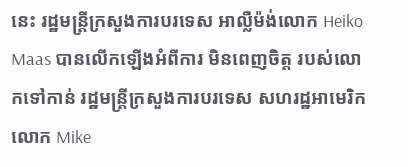នេះ រដ្ឋមន្រ្តីក្រសួងការបរទេស អាល្លឺម៉ង់លោក Heiko Maas បានលើកឡើងអំពីការ មិនពេញចិត្ត របស់លោកទៅកាន់ រដ្ឋមន្រ្តីក្រសួងការបរទេស សហរដ្ឋអាមេរិកលោក Mike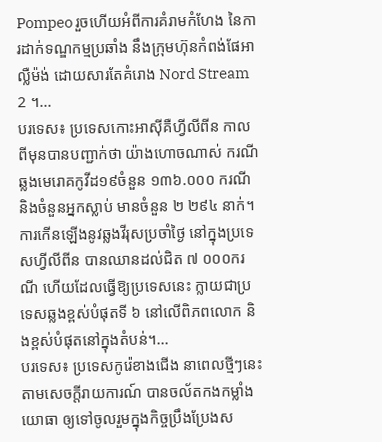Pompeo រួចហើយអំពីការគំរាមកំហែង នៃការដាក់ទណ្ឌកម្មប្រឆាំង នឹងក្រុមហ៊ុនកំពង់ផែអាល្លឺម៉ង់ ដោយសារតែគំរោង Nord Stream 2 ។...
បរទេស៖ ប្រទេសកោះអាស៊ីគឺហ្វីលីពីន កាលពីមុនបានបញ្ជាក់ថា យ៉ាងហោចណាស់ ករណីឆ្លងមេរោគកូវីដ១៩ចំនួន ១៣៦.០០០ ករណី និងចំនួនអ្នកស្លាប់ មានចំនួន ២ ២៩៤ នាក់។ ការកើនឡើងនូវឆ្លងវីរុសប្រចាំថ្ងៃ នៅក្នុងប្រទេសហ្វីលីពីន បានឈានដល់ជិត ៧ ០០០ករណី ហើយដែលធ្វើឱ្យប្រទេសនេះ ក្លាយជាប្រទេសឆ្លងខ្ពស់បំផុតទី ៦ នៅលើពិភពលោក និងខ្ពស់បំផុតនៅក្នុងតំបន់។...
បរទេស៖ ប្រទេសកូរ៉េខាងជើង នាពេលថ្មីៗនេះ តាមសេចក្តីរាយការណ៍ បានចល័តកងកម្លាំងយោធា ឲ្យទៅចូលរួមក្នុងកិច្ចប្រឹងប្រែងស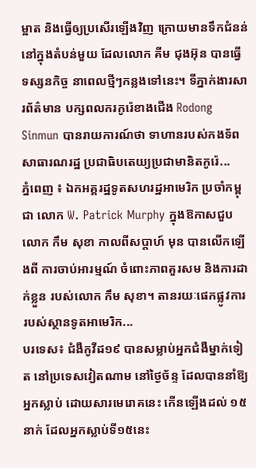ម្អាត និងធ្វើឲ្យប្រសើរឡើងវិញ ក្រោយមានទឹកជំនន់ នៅក្នុងតំបន់មួយ ដែលលោក គីម ជុងអ៊ុន បានធ្វើទស្សនកិច្ច នាពេលថ្មីៗកន្លងទៅនេះ។ ទីភ្នាក់ងារសារព័ត៌មាន បក្សពលករកូរ៉េខាងជើង Rodong Sinmun បានរាយការណ៍ថា ទាហានរបស់កងទ័ព សាធារណរដ្ឋ ប្រជាធិបតេយ្យប្រជាមានិតកូរ៉េ...
ភ្នំពេញ ៖ ឯកអគ្គរដ្ឋទូតសហរដ្ឋអាមេរិក ប្រចាំកម្ពុជា លោក W. Patrick Murphy ក្នុងឱកាសជួបលោក កឹម សុខា កាលពីសប្តាហ៍ មុន បានលើកឡើងពី ការចាប់អារម្មណ៍ ចំពោះភាពគួរសម និងការដាក់ខ្លួន របស់លោក កឹម សុខា។ តានរយៈផេកផ្លូវការ របស់ស្ថានទូតអាមេរិក...
បរទេស៖ ជំងឺកូវីដ១៩ បានសម្លាប់អ្នកជំងឺម្នាក់ទៀត នៅប្រទេសវៀតណាម នៅថ្ងៃច័ន្ទ ដែលបាននាំឱ្យអ្នកស្លាប់ ដោយសារមេរោគនេះ កើនឡើងដល់ ១៥ នាក់ ដែលអ្នកស្លាប់ទី១៥នេះ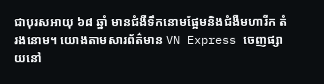ជាបុរសអាយុ ៦៨ ឆ្នាំ មានជំងឺទឹកនោមផ្អែមនិងជំងឺមហារីក តំរងនោម។ យោងតាមសារព័ត៌មាន VN Express ចេញផ្សាយនៅ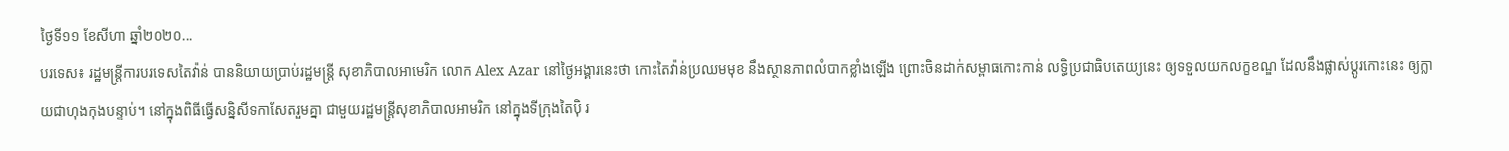ថ្ងៃទី១១ ខែសីហា ឆ្នាំ២០២០...
បរទេស៖ រដ្ឋមន្ត្រីការបរទេសតៃវ៉ាន់ បាននិយាយប្រាប់រដ្ឋមន្ត្រី សុខាភិបាលអាមេរិក លោក Alex Azar នៅថ្ងៃអង្គារនេះថា កោះតៃវ៉ាន់ប្រឈមមុខ នឹងស្ថានភាពលំបាកខ្លាំងឡើង ព្រោះចិនដាក់សម្ពាធកោះកាន់ លទ្ធិប្រជាធិបតេយ្យនេះ ឲ្យទទួលយកលក្ខខណ្ឌ ដែលនឹងផ្លាស់ប្តូរកោះនេះ ឲ្យក្លាយជាហុងកុងបន្ទាប់។ នៅក្នុងពិធីធ្វើសន្និសីទកាសែតរួមគ្នា ជាមួយរដ្ឋមន្ត្រីសុខាភិបាលអាមរិក នៅក្នុងទីក្រុងតៃប៉ិ រ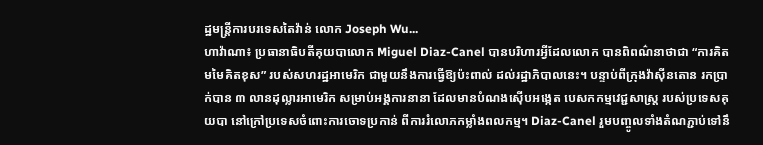ដ្ឋមន្ត្រីការបរទេសតៃវ៉ាន់ លោក Joseph Wu...
ហាវ៉ាណា៖ ប្រធានាធិបតីគុយបាលោក Miguel Diaz-Canel បានបរិហារអ្វីដែលលោក បានពិពណ៌នាថាជា “ការគិតមមៃគិតខុស” របស់សហរដ្ឋអាមេរិក ជាមួយនឹងការធ្វើឱ្យប៉ះពាល់ ដល់រដ្ឋាភិបាលនេះ។ បន្ទាប់ពីក្រុងវ៉ាស៊ីនតោន រកប្រាក់បាន ៣ លានដុល្លារអាមេរិក សម្រាប់អង្គការនានា ដែលមានបំណងស៊ើបអង្កេត បេសកកម្មវេជ្ជសាស្ត្រ របស់ប្រទេសគុយបា នៅក្រៅប្រទេសចំពោះការចោទប្រកាន់ ពីការរំលោភកម្លាំងពលកម្ម។ Diaz-Canel រួមបញ្ចូលទាំងតំណភ្ជាប់ទៅនឹ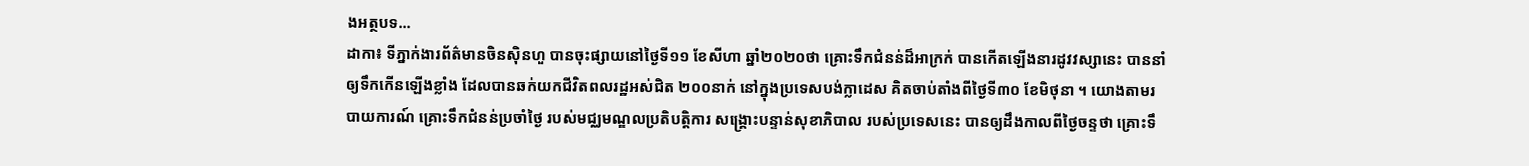ងអត្ថបទ...
ដាកា៖ ទីភ្នាក់ងារព័ត៌មានចិនស៊ិនហួ បានចុះផ្សាយនៅថ្ងៃទី១១ ខែសីហា ឆ្នាំ២០២០ថា គ្រោះទឹកជំនន់ដ៏អាក្រក់ បានកើតឡើងនារដូវវស្សានេះ បាននាំឲ្យទឹកកើនឡើងខ្លាំង ដែលបានឆក់យកជីវិតពលរដ្ឋអស់ជិត ២០០នាក់ នៅក្នុងប្រទេសបង់ក្លាដេស គិតចាប់តាំងពីថ្ងៃទី៣០ ខែមិថុនា ។ យោងតាមរបាយការណ៍ គ្រោះទឹកជំនន់ប្រចាំថ្ងៃ របស់មជ្ឈមណ្ឌលប្រតិបត្តិការ សង្គ្រោះបន្ទាន់សុខាភិបាល របស់ប្រទេសនេះ បានឲ្យដឹងកាលពីថ្ងៃចន្ទថា គ្រោះទឹ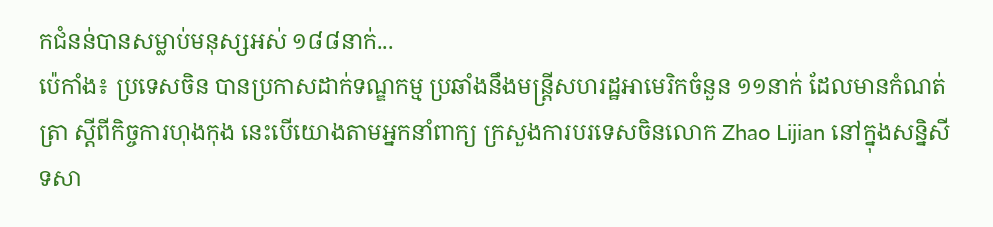កជំនន់បានសម្លាប់មនុស្សអស់ ១៨៨នាក់...
ប៉េកាំង៖ ប្រទេសចិន បានប្រកាសដាក់ទណ្ឌកម្ម ប្រឆាំងនឹងមន្រ្តីសហរដ្ឋអាមេរិកចំនួន ១១នាក់ ដែលមានកំណត់ត្រា ស្តីពីកិច្ចការហុងកុង នេះបើយោងតាមអ្នកនាំពាក្យ ក្រសួងការបរទេសចិនលោក Zhao Lijian នៅក្នុងសន្និសីទសា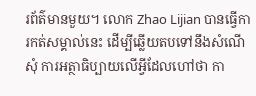រព័ត៌មានមួយ។ លោក Zhao Lijian បានធ្វើការកត់សម្គាល់នេះ ដើម្បីឆ្លើយតបទៅនឹងសំណើសុំ ការអត្ថាធិប្បាយលើអ្វីដែលហៅថា កា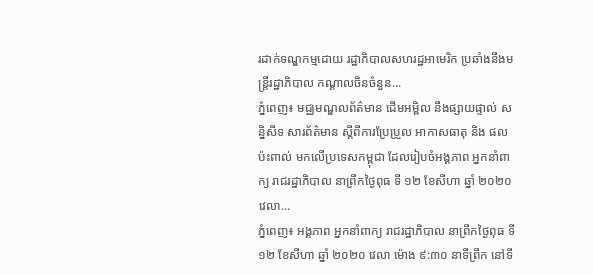រដាក់ទណ្ឌកម្មដោយ រដ្ឋាភិបាលសហរដ្ឋអាមេរិក ប្រឆាំងនឹងមន្រ្តីរដ្ឋាភិបាល កណ្តាលចិនចំនួន...
ភ្នំពេញ៖ មជ្ឈមណ្ឌលព័ត៌មាន ដើមអម្ពិល នឹងផ្សាយផ្ទាល់ សន្និសីទ សារព័ត៌មាន ស្តីពីការប្រែប្រួល អាកាសធាតុ និង ផល ប៉ះពាល់ មកលើប្រទេសកម្ពុជា ដែលរៀបចំអង្គភាព អ្នកនាំពាក្យ រាជរដ្ឋាភិបាល នាព្រឹកថ្ងៃពុធ ទី ១២ ខែសីហា ឆ្នាំ ២០២០ វេលា...
ភ្នំពេញ៖ អង្គភាព អ្នកនាំពាក្យ រាជរដ្ឋាភិបាល នាព្រឹកថ្ងៃពុធ ទី ១២ ខែសីហា ឆ្នាំ ២០២០ វេលា ម៉ោង ៩:៣០ នាទីព្រឹក នៅទី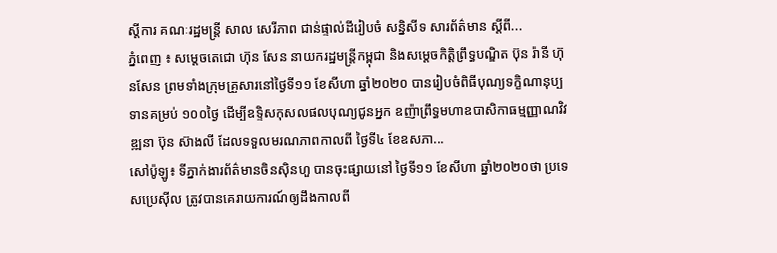ស្តីការ គណៈរដ្ឋមន្ត្រី សាល សេរីភាព ជាន់ផ្ទាល់ដីរៀបចំ សន្និសីទ សារព័ត៌មាន ស្តីពី...
ភ្នំពេញ ៖ សម្តេចតេជោ ហ៊ុន សែន នាយករដ្ឋមន្ត្រីកម្ពុជា និងសម្តេចកិត្តិព្រឹទ្ធបណ្ឌិត ប៊ុន រ៉ានី ហ៊ុនសែន ព្រមទាំងក្រុមគ្រួសារនៅថ្ងៃទី១១ ខែសីហា ឆ្នាំ២០២០ បានរៀបចំពិធីបុណ្យទក្ខិណានុប្បទានគម្រប់ ១០០ថ្ងៃ ដើម្បីឧទ្ទិសកុសលផលបុណ្យជូនអ្នក ឧញ៉ាព្រឹទ្ធមហាឧបាសិកាធម្មញ្ញាណវិវឌ្ឍនា ប៊ុន ស៊ាងលី ដែលទទួលមរណភាពកាលពី ថ្ងៃទី៤ ខែឧសភា...
សៅប៉ូឡូ៖ ទីភ្នាក់ងារព័ត៌មានចិនស៊ិនហួ បានចុះផ្សាយនៅ ថ្ងៃទី១១ ខែសីហា ឆ្នាំ២០២០ថា ប្រទេសប្រេស៊ីល ត្រូវបានគេរាយការណ៍ឲ្យដឹងកាលពី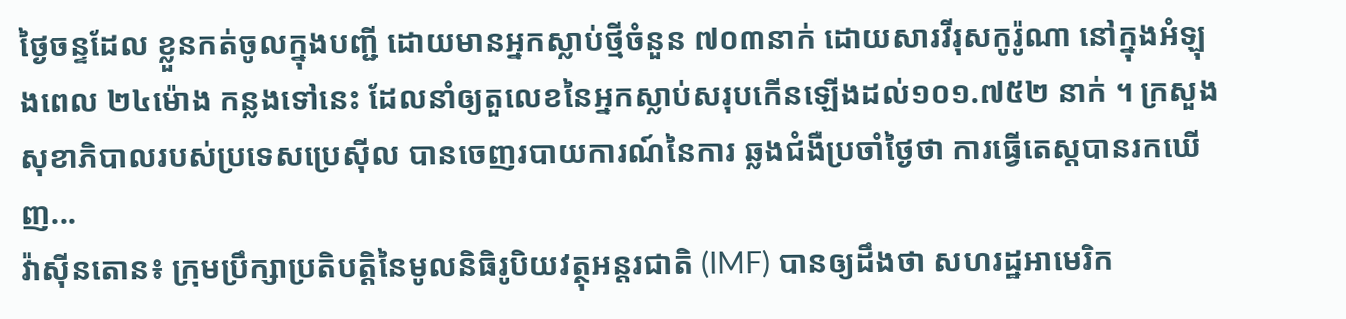ថ្ងៃចន្ទដែល ខ្លួនកត់ចូលក្នុងបញ្ជី ដោយមានអ្នកស្លាប់ថ្មីចំនួន ៧០៣នាក់ ដោយសារវីរុសកូរ៉ូណា នៅក្នុងអំឡុងពេល ២៤ម៉ោង កន្លងទៅនេះ ដែលនាំឲ្យតួលេខនៃអ្នកស្លាប់សរុបកើនឡើងដល់១០១.៧៥២ នាក់ ។ ក្រសួងសុខាភិបាលរបស់ប្រទេសប្រេស៊ីល បានចេញរបាយការណ៍នៃការ ឆ្លងជំងឺប្រចាំថ្ងៃថា ការធ្វើតេស្តបានរកឃើញ...
វ៉ាស៊ីនតោន៖ ក្រុមប្រឹក្សាប្រតិបត្តិនៃមូលនិធិរូបិយវត្ថុអន្តរជាតិ (IMF) បានឲ្យដឹងថា សហរដ្ឋអាមេរិក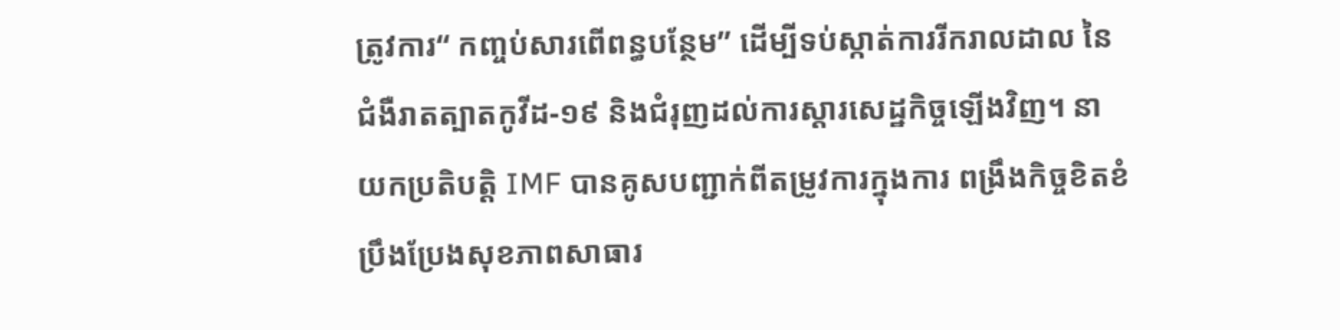ត្រូវការ“ កញ្ចប់សារពើពន្ធបន្ថែម” ដើម្បីទប់ស្កាត់ការរីករាលដាល នៃជំងឺរាតត្បាតកូវីដ-១៩ និងជំរុញដល់ការស្តារសេដ្ឋកិច្ចឡើងវិញ។ នាយកប្រតិបត្តិ IMF បានគូសបញ្ជាក់ពីតម្រូវការក្នុងការ ពង្រឹងកិច្ចខិតខំប្រឹងប្រែងសុខភាពសាធារ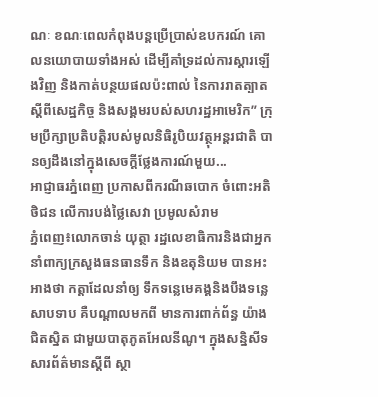ណៈ ខណៈពេលកំពុងបន្តប្រើប្រាស់ឧបករណ៍ គោលនយោបាយទាំងអស់ ដើម្បីគាំទ្រដល់ការស្តារឡើងវិញ និងកាត់បន្ថយផលប៉ះពាល់ នៃការរាតត្បាត ស្តីពីសេដ្ឋកិច្ច និងសង្គមរបស់សហរដ្ឋអាមេរិក” ក្រុមប្រឹក្សាប្រតិបត្តិរបស់មូលនិធិរូបិយវត្ថុអន្តរជាតិ បានឲ្យដឹងនៅក្នុងសេចក្តីថ្លែងការណ៍មួយ...
អាជ្ញាធរភ្នំពេញ ប្រកាសពីករណីឆបោក ចំពោះអតិថិជន លើការបង់ថ្លៃសេវា ប្រមូលសំរាម
ភ្នំពេញ៖លោកចាន់ យុត្ថា រដ្ឋលេខាធិការនិងជាអ្នកនាំពាក្យក្រសួងធនធានទឹក និងឧតុនិយម បានអះអាងថា កត្តាដែលនាំឲ្យ ទឹកទន្លេមេគង្គនិងបឹងទន្លេសាបទាប គឺបណ្ដាលមកពី មានការពាក់ព័ន្ធ យ៉ាងជិតស្និត ជាមួយបាតុភូតអែលនីណូ។ ក្នុងសន្និសីទសារព័ត៌មានស្ដីពី ស្ថា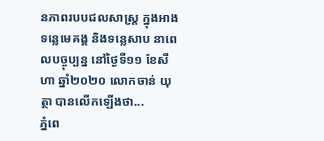នភាពរបបជលសាស្រ្ត ក្នុងអាងទន្លេមេគង្គ និងទន្លេសាប នាពេលបច្ចុប្បន្ន នៅថ្ងៃទី១១ ខែសីហា ឆ្នាំ២០២០ លោកចាន់ យុត្ថា បានលើកឡើងថា...
ភ្នំពេ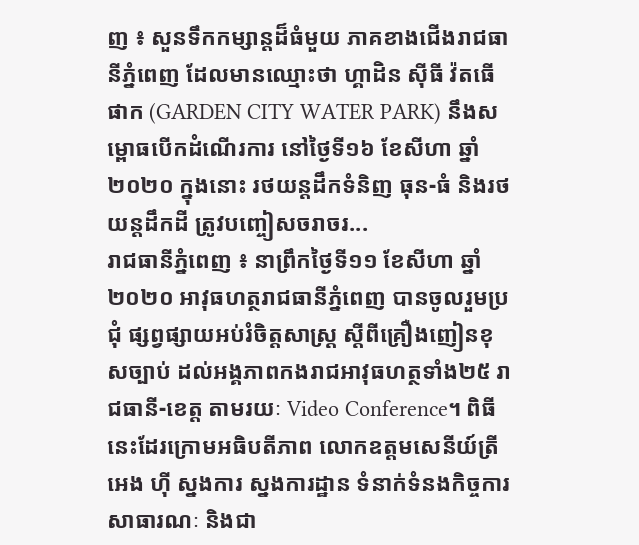ញ ៖ សួនទឹកកម្សាន្តដ៏ធំមួយ ភាគខាងជើងរាជធានីភ្នំពេញ ដែលមានឈ្មោះថា ហ្គាដិន ស៊ីធី វ៉តធើ ផាក (GARDEN CITY WATER PARK) នឹងសម្ពោធបើកដំណើរការ នៅថ្ងៃទី១៦ ខែសីហា ឆ្នាំ២០២០ ក្នុងនោះ រថយន្តដឹកទំនិញ ធុន-ធំ និងរថយន្តដឹកដី ត្រូវបញ្ចៀសចរាចរ...
រាជធានីភ្នំពេញ ៖ នាព្រឹកថ្ងៃទី១១ ខែសីហា ឆ្នាំ២០២០ អាវុធហត្ថរាជធានីភ្នំពេញ បានចូលរួមប្រជុំ ផ្សព្វផ្សាយអប់រំចិត្តសាស្ត្រ ស្តីពីគ្រឿងញៀនខុសច្បាប់ ដល់អង្គភាពកងរាជអាវុធហត្ថទាំង២៥ រាជធានី-ខេត្ត តាមរយៈ Video Conference។ ពិធីនេះដែរក្រោមអធិបតីភាព លោកឧត្តមសេនីយ៍ត្រី អេង ហ៊ី ស្នងការ ស្នងការដ្ឋាន ទំនាក់ទំនងកិច្ចការសាធារណៈ និងជា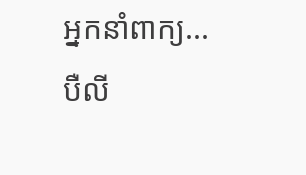អ្នកនាំពាក្យ...
បឺលី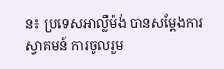ន៖ ប្រទេសអាល្លឺម៉ង់ បានសម្ដែងការស្វាគមន៍ ការចូលរួម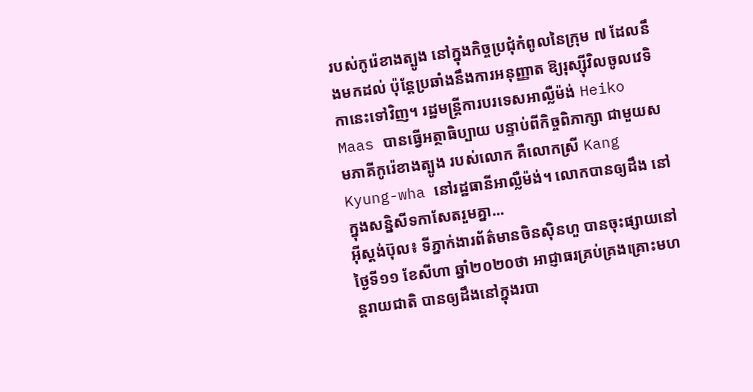របស់កូរ៉េខាងត្បូង នៅក្នុងកិច្ចប្រជុំកំពូលនៃក្រុម ៧ ដែលនឹងមកដល់ ប៉ុន្តែប្រឆាំងនឹងការអនុញ្ញាត ឱ្យរុស្ស៊ីវិលចូលវេទិកានេះទៅវិញ។ រដ្ឋមន្រ្តីការបរទេសអាល្លឺម៉ង់ Heiko Maas បានធ្វើអត្ថាធិប្បាយ បន្ទាប់ពីកិច្ចពិភាក្សា ជាមួយសមភាគីកូរ៉េខាងត្បូង របស់លោក គឺលោកស្រី Kang Kyung-wha នៅរដ្ឋធានីអាល្លឺម៉ង់។ លោកបានឲ្យដឹង នៅក្នុងសន្និសីទកាសែតរួមគ្នា...
អ៊ីស្តង់ប៊ុល៖ ទីភ្នាក់ងារព័ត៌មានចិនស៊ិនហួ បានចុះផ្សាយនៅថ្ងៃទី១១ ខែសីហា ឆ្នាំ២០២០ថា អាជ្ញាធរគ្រប់គ្រងគ្រោះមហន្តរាយជាតិ បានឲ្យដឹងនៅក្នុងរបា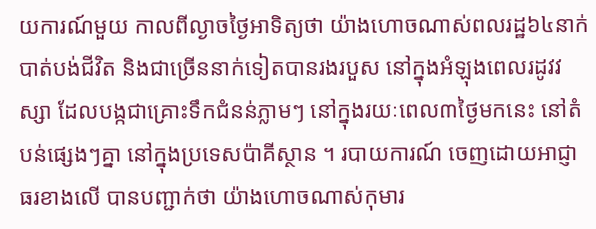យការណ៍មួយ កាលពីល្ងាចថ្ងៃអាទិត្យថា យ៉ាងហោចណាស់ពលរដ្ឋ៦៤នាក់ បាត់បង់ជីវិត និងជាច្រើននាក់ទៀតបានរងរបួស នៅក្នុងអំឡុងពេលរដូវវស្សា ដែលបង្កជាគ្រោះទឹកជំនន់ភ្លាមៗ នៅក្នុងរយៈពេល៣ថ្ងៃមកនេះ នៅតំបន់ផ្សេងៗគ្នា នៅក្នុងប្រទេសប៉ាគីស្ថាន ។ របាយការណ៍ ចេញដោយអាជ្ញាធរខាងលើ បានបញ្ជាក់ថា យ៉ាងហោចណាស់កុមារ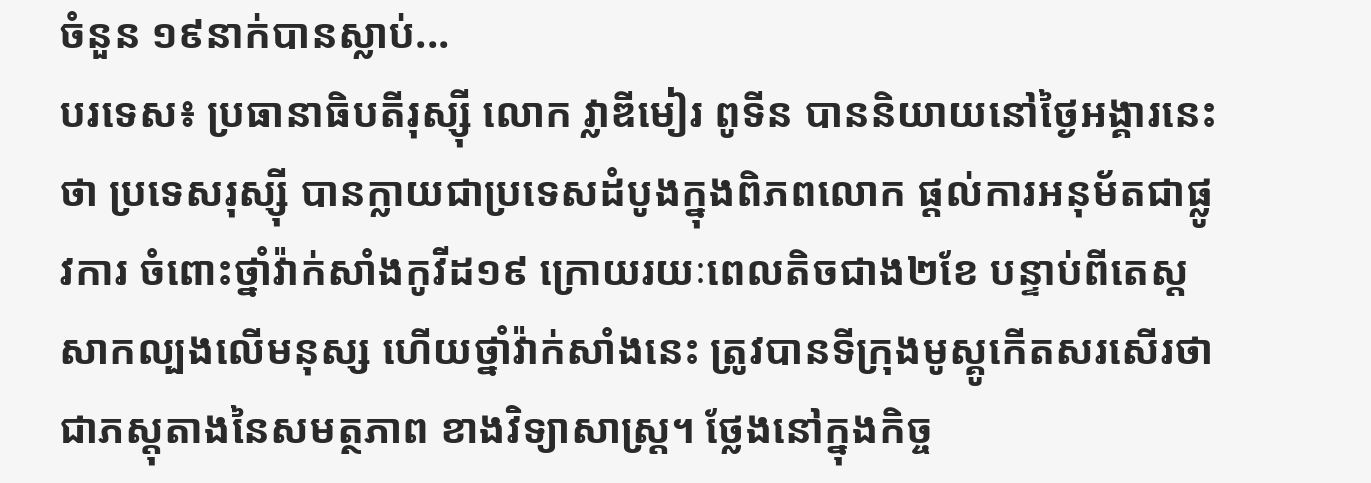ចំនួន ១៩នាក់បានស្លាប់...
បរទេស៖ ប្រធានាធិបតីរុស្ស៊ី លោក វ្លាឌីមៀរ ពូទីន បាននិយាយនៅថ្ងៃអង្គារនេះថា ប្រទេសរុស្ស៊ី បានក្លាយជាប្រទេសដំបូងក្នុងពិភពលោក ផ្តល់ការអនុម័តជាផ្លូវការ ចំពោះថ្នាំវ៉ាក់សាំងកូវីដ១៩ ក្រោយរយៈពេលតិចជាង២ខែ បន្ទាប់ពីតេស្តសាកល្បងលើមនុស្ស ហើយថ្នាំវ៉ាក់សាំងនេះ ត្រូវបានទីក្រុងមូស្គូកើតសរសើរថា ជាភស្តុតាងនៃសមត្ថភាព ខាងវិទ្យាសាស្ត្រ។ ថ្លែងនៅក្នុងកិច្ច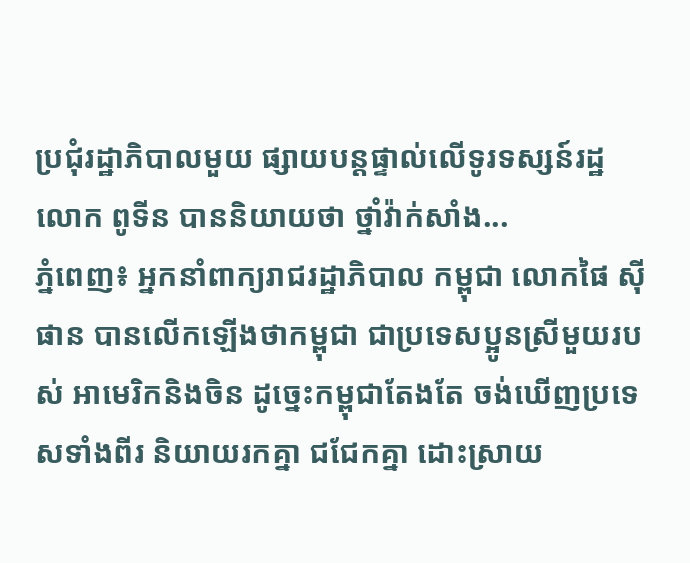ប្រជុំរដ្ឋាភិបាលមួយ ផ្សាយបន្តផ្ទាល់លើទូរទស្សន៍រដ្ឋ លោក ពូទីន បាននិយាយថា ថ្នាំវ៉ាក់សាំង...
ភ្នំពេញ៖ អ្នកនាំពាក្យរាជរដ្ឋាភិបាល កម្ពុជា លោកផៃ ស៊ីផាន បានលើកឡើងថាកម្ពុជា ជាប្រទេសប្អូនស្រីមួយរបស់ អាមេរិកនិងចិន ដូច្នេះកម្ពុជាតែងតែ ចង់ឃើញប្រទេសទាំងពីរ និយាយរកគ្នា ជជែកគ្នា ដោះស្រាយ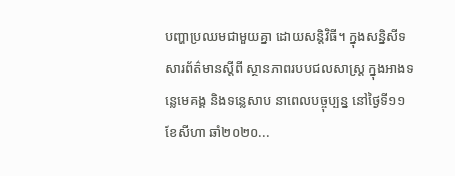បញ្ហាប្រឈមជាមួយគ្នា ដោយសន្តិវិធី។ ក្នុងសន្និសីទសារព័ត៌មានស្ដីពី ស្ថានភាពរបបជលសាស្រ្ត ក្នុងអាងទន្លេមេគង្គ និងទន្លេសាប នាពេលបច្ចុប្បន្ន នៅថ្ងៃទី១១ ខែសីហា ឆាំ២០២០...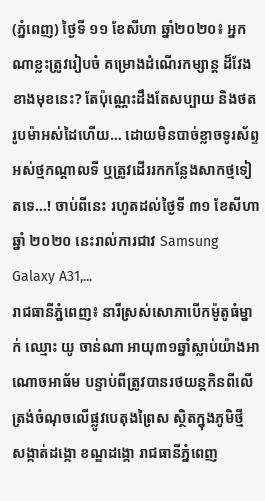(ភ្នំពេញ) ថ្ងៃទី ១១ ខែសីហា ឆ្នាំ២០២០៖ អ្នកណាខ្លះត្រូវរៀបចំ គម្រោងដំណើរកម្សាន្ត ដ៏វែងខាងមុខនេះ? តែប៉ុណ្ណេះដឹងតែសប្បាយ និងថតរូបម៉ាអស់ដៃហើយ… ដោយមិនបាច់ខ្លាចទូរស័ព្ទអស់ថ្មកណ្តាលទី ឬត្រូវដើររកកន្លែងសាកថ្មទៀតទេ…! ចាប់ពីនេះ រហូតដល់ថ្ងៃទី ៣១ ខែសីហា ឆ្នាំ ២០២០ នេះរាល់ការជាវ Samsung Galaxy A31,...
រាជធានីភ្នំពេញ៖ នារីស្រស់សោភាបើកម៉ូតូធំម្នាក់ ឈ្មោះ យូ ចាន់ណា អាយុ៣១ឆ្នាំស្លាប់យ៉ាងអាណោចអាធ័ម បន្ទាប់ពីត្រូវបានរថយន្តកិនពីលើ ត្រង់ចំណុចលើផ្លូវបេតុងព្រៃស ស្ថិតក្នុងភូមិថ្មី សង្កាត់ដង្កោ ខណ្ឌដង្កោ រាជធានីភ្នំពេញ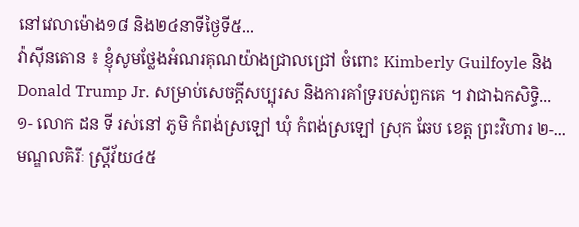នៅវេលាម៉ោង១៨ និង២៤នាទីថ្ងៃទី៥...
វ៉ាស៊ីនតោន ៖ ខ្ញុំសូមថ្លែងអំណរគុណយ៉ាងជ្រាលជ្រៅ ចំពោះ Kimberly Guilfoyle និង Donald Trump Jr. សម្រាប់សេចក្តីសប្បុរស និងការគាំទ្ររបស់ពួកគេ ។ វាជាឯកសិទ្ធិ...
១- លោក ដន ទី រស់នៅ ភូមិ កំពង់ស្រឡៅ ឃុំ កំពង់ស្រឡៅ ស្រុក ឆែប ខេត្ត ព្រះវិហារ ២-...
មណ្ឌលគិរីៈ ស្ត្រីវ័យ៤៥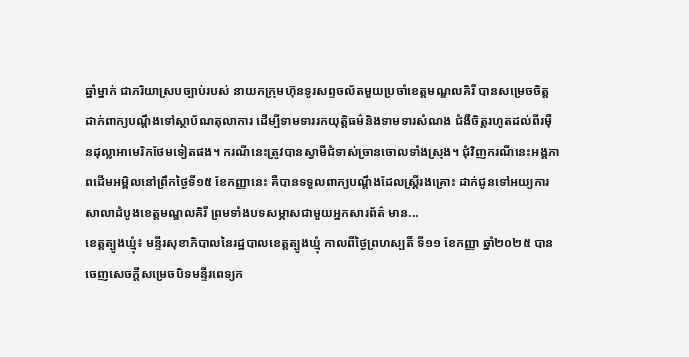ឆ្នាំម្នាក់ ជាភរិយាស្របច្បាប់របស់ នាយកក្រុមហ៊ុនទូរសព្ទចល័តមួយប្រចាំខេត្តមណ្ឌលគិរី បានសម្រេចចិត្តដាក់ពាក្យបណ្តឹងទៅស្ថាប័ណតុលាការ ដើម្បីទាមទាររកយុត្តិធម៌និងទាមទារសំណង ជំងឺចិត្តរហូតដល់ពីរម៉ឺនដុល្លាអាមេរិកថែមទៀតផង។ ករណីនេះត្រូវបានស្វាមីជំទាស់ច្រានចោលទាំងស្រុង។ ជុំវិញករណីនេះអង្គភាពដើមអម្ពិលនៅព្រឹកថ្ងៃទី១៥ ខែកញ្ញានេះ គឺបានទទួលពាក្យបណ្តឹងដែលស្ត្រីរងគ្រោះ ដាក់ជូនទៅអយ្យការសាលាដំបូងខេត្តមណ្ឌលគិរី ព្រមទាំងបទសម្ភាសជាមួយអ្នកសារព័ត៌ មាន...
ខេត្តត្បូងឃ្មុំ៖ មន្ទីរសុខាភិបាលនៃរដ្ឋបាលខេត្តត្បូងឃ្មុំ កាលពីថ្ងៃព្រហស្បតិ៍ ទី១១ ខែកញ្ញា ឆ្នាំ២០២៥ បានចេញសេចក្តីសម្រេចបិទមន្ទីរពេទ្យក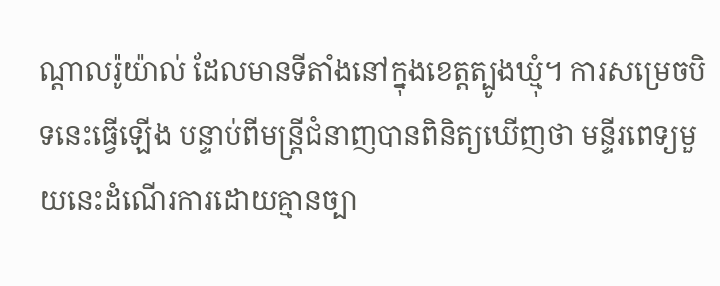ណ្ដាលរ៉ូយ៉ាល់ ដែលមានទីតាំងនៅក្នុងខេត្តត្បូងឃ្មុំ។ ការសម្រេចបិទនេះធ្វើឡើង បន្ទាប់ពីមន្ត្រីជំនាញបានពិនិត្យឃើញថា មន្ទីរពេទ្យមួយនេះដំណើរការដោយគ្មានច្បា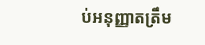ប់អនុញ្ញាតត្រឹម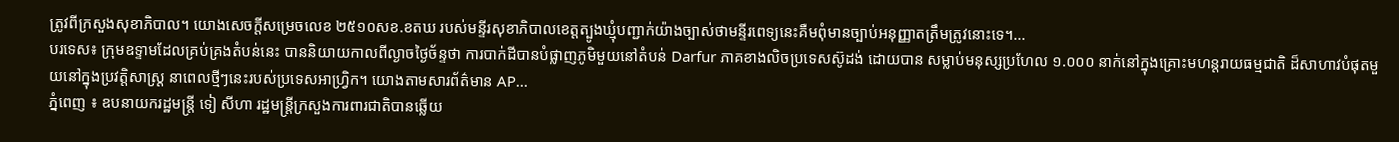ត្រូវពីក្រសួងសុខាភិបាល។ យោងសេចក្តីសម្រេចលេខ ២៥១០សខ.ខតឃ របស់មន្ទីរសុខាភិបាលខេត្តត្បូងឃ្មុំបញ្ជាក់យ៉ាងច្បាស់ថាមន្ទីរពេទ្យនេះគឺមពុំមានច្បាប់អនុញ្ញាតត្រឹមត្រូវនោះទេ។...
បរទេស៖ ក្រុមឧទ្ទាមដែលគ្រប់គ្រងតំបន់នេះ បាននិយាយកាលពីល្ងាចថ្ងៃច័ន្ទថា ការបាក់ដីបានបំផ្លាញភូមិមួយនៅតំបន់ Darfur ភាគខាងលិចប្រទេសស៊ូដង់ ដោយបាន សម្លាប់មនុស្សប្រហែល ១.០០០ នាក់នៅក្នុងគ្រោះមហន្តរាយធម្មជាតិ ដ៏សាហាវបំផុតមួយនៅក្នុងប្រវត្តិសាស្ត្រ នាពេលថ្មីៗនេះរបស់ប្រទេសអាហ្វ្រិក។ យោងតាមសារព័ត៌មាន AP...
ភ្នំពេញ ៖ ឧបនាយករដ្ឋមន្រ្តី ទៀ សីហា រដ្ឋមន្រ្តីក្រសួងការពារជាតិបានឆ្លើយ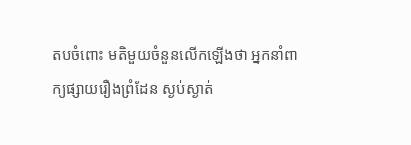តបចំពោះ មតិមួយចំនួនលើកឡើងថា អ្នកនាំពាក្យផ្សាយរឿងព្រំដែន ស្ងប់ស្ងាត់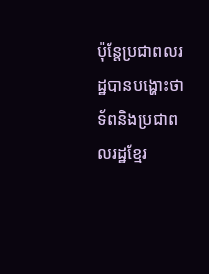ប៉ុន្តែប្រជាពលរដ្ឋបានបង្ហោះថា ទ័ពនិងប្រជាពលរដ្ឋខ្មែរ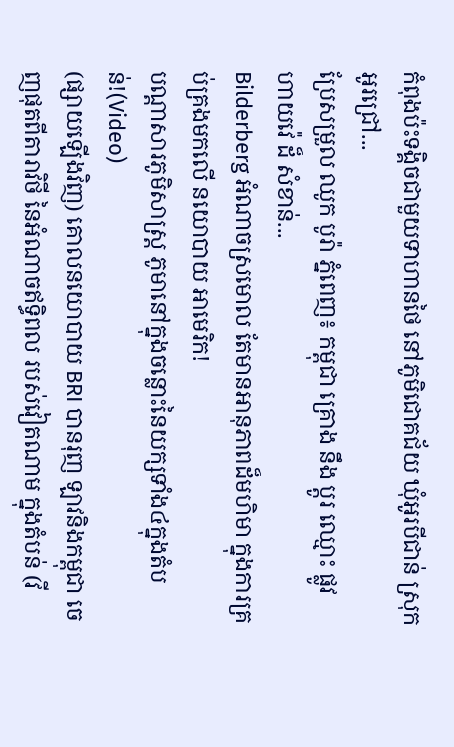កំពុងប៉ះទង្គិចជាមួយទាហានថៃ នៅភូមិជោគជ័យ ឃុំអូរបីជាន់ ស្រុកអូរជ្រៅ...
ប្រែសម្រួល ឈូក បូរ៉ា ភ្នំពេញ៖ កម្ពុជា គ្រោង នឹង ប្តូរ ឈ្មោះ ផ្លូវ ហាយវ៉េ ដ៏ សំខាន់...
Bilderberg អំណាចស្រមោល តែមានអានុភាពដ៏មហិមា ក្នុងការគ្រប់គ្រងមកលើ នយោបាយ អាមេរិក!
បណ្ដាសារភូមិសាស្រ្ត ភូមានៅក្នុងចន្លោះនៃយក្សទាំង៤ក្នុងតំបន់!(Video)
(ផ្សាយឡើងវិញ) គោលនយោបាយ BRI បានរុញ ឡាវនិងកម្ពុជា ចេញផុតពីតារាវិថី នៃអំណាចឥទ្ធិពល របស់វៀតណាម ក្នុងតំបន់ (វី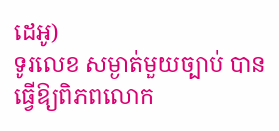ដេអូ)
ទូរលេខ សម្ងាត់មួយច្បាប់ បានធ្វើឱ្យពិភពលោក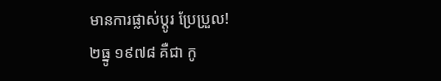មានការផ្លាស់ប្ដូរ ប្រែប្រួល!
២ធ្នូ ១៩៧៨ គឺជា កូ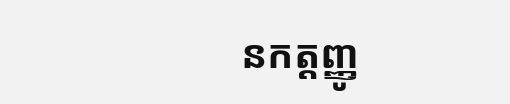នកត្តញ្ញូ